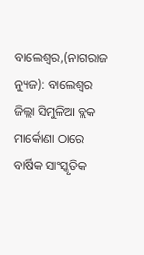ବାଲେଶ୍ଵର,(ନାଗରାଜ ନ୍ୟୁଜ): ବାଲେଶ୍ଵର ଜିଲ୍ଲା ସିମୁଳିଆ ବ୍ଲକ ମାର୍କୋଣା ଠାରେ ବାର୍ଷିକ ସାଂସ୍କୃତିକ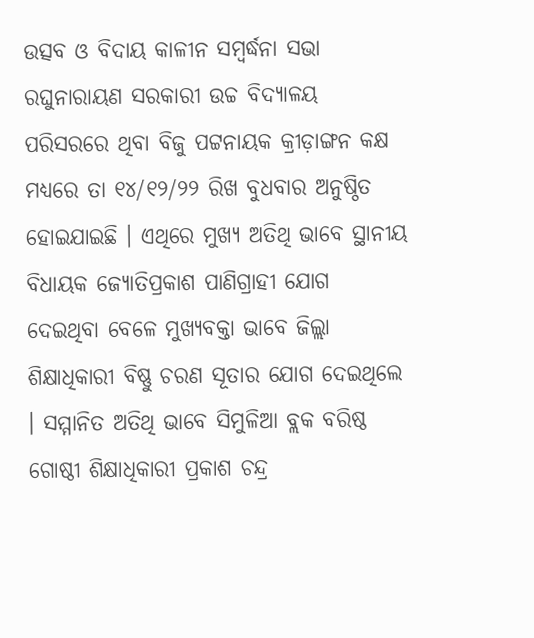ଉତ୍ସବ ଓ ବିଦାୟ କାଳୀନ ସମ୍ବର୍ଦ୍ଧନା ସଭା ରଘୁନାରାୟଣ ସରକାରୀ ଉଚ୍ଚ ବିଦ୍ୟାଳୟ ପରିସରରେ ଥିବା ବିଜୁ ପଟ୍ଟନାୟକ କ୍ରୀଡ଼ାଙ୍ଗନ କକ୍ଷ ମଧ୍ୟରେ ତା ୧୪/୧୨/୨୨ ରିଖ ବୁଧବାର ଅନୁଷ୍ଠିତ ହୋଇଯାଇଛି । ଏଥିରେ ମୁଖ୍ୟ ଅତିଥି ଭାବେ ସ୍ଥାନୀୟ ବିଧାୟକ ଜ୍ଯୋତିପ୍ରକାଶ ପାଣିଗ୍ରାହୀ ଯୋଗ ଦେଇଥିବା ବେଳେ ମୁଖ୍ୟବକ୍ତା ଭାବେ ଜିଲ୍ଲା ଶିକ୍ଷାଧିକାରୀ ବିଷ୍ଣୁ ଚରଣ ସୂତାର ଯୋଗ ଦେଇଥିଲେ । ସମ୍ମାନିତ ଅତିଥି ଭାବେ ସିମୁଳିଆ ବ୍ଲକ ବରିଷ୍ଠ ଗୋଷ୍ଠୀ ଶିକ୍ଷାଧିକାରୀ ପ୍ରକାଶ ଚନ୍ଦ୍ର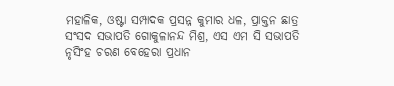ମହାଳିକ, ଓଷ୍ଟା ସମ୍ପାଦକ ପ୍ରସନ୍ନ କୁମାର ଧଳ, ପ୍ରାକ୍ତନ ଛାତ୍ର ସଂସଦ ସଭାପତି ଗୋକୁଳାନନ୍ଦ ମିଶ୍ର, ଏସ ଏମ ସି ସଭାପତି ନୃସିଂହ ଚରଣ ବେହେରା ପ୍ରଧାନ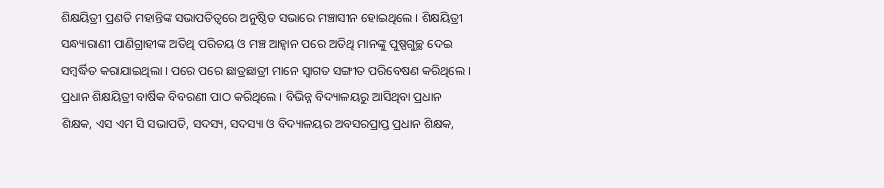ଶିକ୍ଷୟିତ୍ରୀ ପ୍ରଣତି ମହାନ୍ତିଙ୍କ ସଭାପତିତ୍ୱରେ ଅନୁଷ୍ଠିତ ସଭାରେ ମଞ୍ଚାସୀନ ହୋଇଥିଲେ । ଶିକ୍ଷୟିତ୍ରୀ ସନ୍ଧ୍ୟାରାଣୀ ପାଣିଗ୍ରାହୀଙ୍କ ଅତିଥି ପରିଚୟ ଓ ମଞ୍ଚ ଆହ୍ୱାନ ପରେ ଅତିଥି ମାନଙ୍କୁ ପୁଷ୍ପଗୁଚ୍ଛ ଦେଇ ସମ୍ବର୍ଦ୍ଧିତ କରାଯାଇଥିଲା । ପରେ ପରେ ଛାତ୍ରଛାତ୍ରୀ ମାନେ ସ୍ବାଗତ ସଙ୍ଗୀତ ପରିବେଷଣ କରିଥିଲେ । ପ୍ରଧାନ ଶିକ୍ଷୟିତ୍ରୀ ବାର୍ଷିକ ବିବରଣୀ ପାଠ କରିଥିଲେ । ବିଭିନ୍ନ ବିଦ୍ୟାଳୟରୁ ଆସିଥିବା ପ୍ରଧାନ ଶିକ୍ଷକ, ଏସ ଏମ ସି ସଭାପତି, ସଦସ୍ୟ, ସଦସ୍ୟା ଓ ବିଦ୍ୟାଳୟର ଅବସରପ୍ରାପ୍ତ ପ୍ରଧାନ ଶିକ୍ଷକ,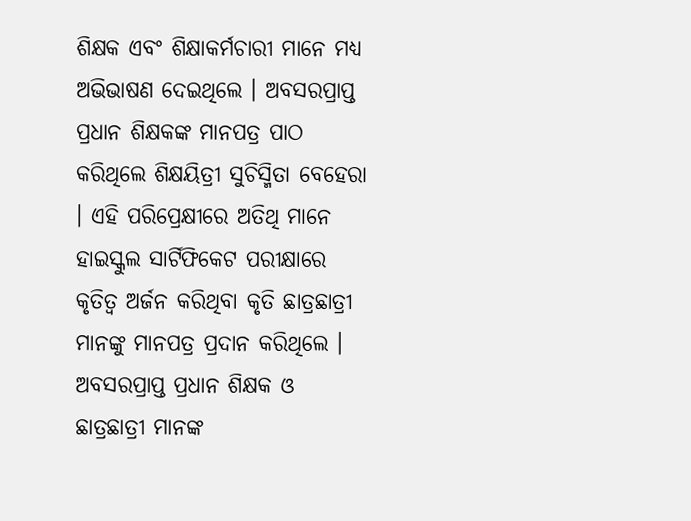ଶିକ୍ଷକ ଏବଂ ଶିକ୍ଷାକର୍ମଚାରୀ ମାନେ ମଧ୍ୟ ଅଭିଭାଷଣ ଦେଇଥିଲେ । ଅବସରପ୍ରାପ୍ତ ପ୍ରଧାନ ଶିକ୍ଷକଙ୍କ ମାନପତ୍ର ପାଠ କରିଥିଲେ ଶିକ୍ଷୟିତ୍ରୀ ସୁଚିସ୍ମିତା ବେହେରା । ଏହି ପରିପ୍ରେକ୍ଷୀରେ ଅତିଥି ମାନେ ହାଇସ୍କୁଲ ସାର୍ଟିଫିକେଟ ପରୀକ୍ଷାରେ କୃତିତ୍ୱ ଅର୍ଜନ କରିଥିବା କୃତି ଛାତ୍ରଛାତ୍ରୀ ମାନଙ୍କୁ ମାନପତ୍ର ପ୍ରଦାନ କରିଥିଲେ । ଅବସରପ୍ରାପ୍ତ ପ୍ରଧାନ ଶିକ୍ଷକ ଓ ଛାତ୍ରଛାତ୍ରୀ ମାନଙ୍କ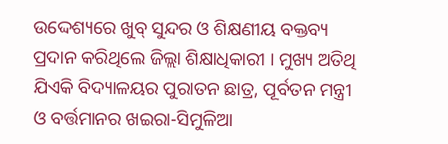ଉଦ୍ଦେଶ୍ୟରେ ଖୁବ୍ ସୁନ୍ଦର ଓ ଶିକ୍ଷଣୀୟ ବକ୍ତବ୍ୟ ପ୍ରଦାନ କରିଥିଲେ ଜିଲ୍ଲା ଶିକ୍ଷାଧିକାରୀ । ମୁଖ୍ୟ ଅତିଥି ଯିଏକି ବିଦ୍ୟାଳୟର ପୁରାତନ ଛାତ୍ର, ପୂର୍ବତନ ମନ୍ତ୍ରୀ ଓ ବର୍ତ୍ତମାନର ଖଇରା-ସିମୁଳିଆ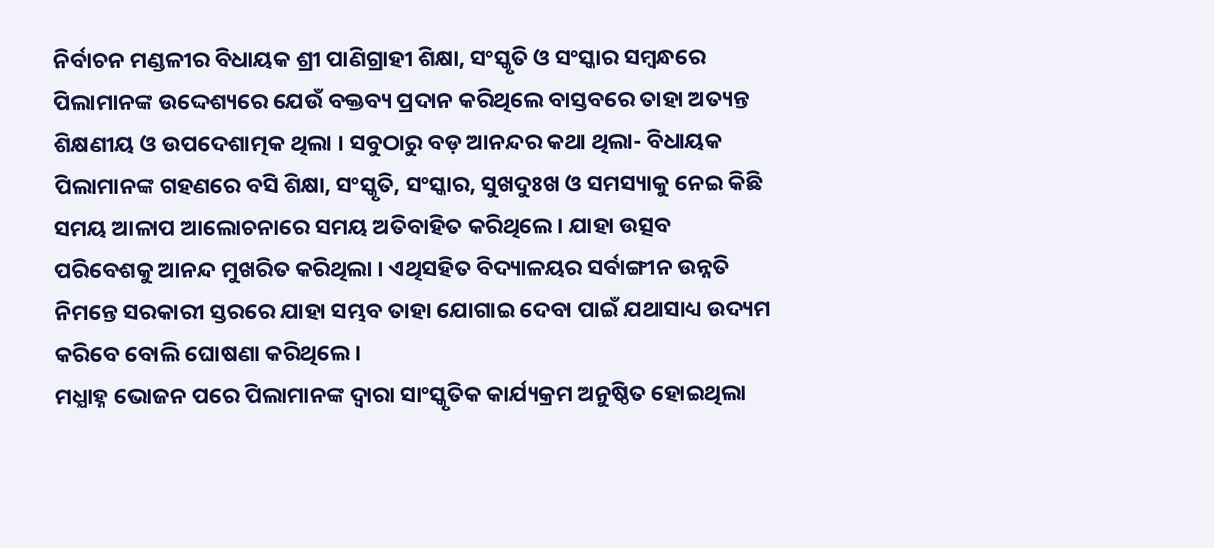ନିର୍ବାଚନ ମଣ୍ଡଳୀର ବିଧାୟକ ଶ୍ରୀ ପାଣିଗ୍ରାହୀ ଶିକ୍ଷା, ସଂସ୍କୃତି ଓ ସଂସ୍କାର ସମ୍ବନ୍ଧରେ ପିଲାମାନଙ୍କ ଉଦ୍ଦେଶ୍ୟରେ ଯେଉଁ ବକ୍ତବ୍ୟ ପ୍ରଦାନ କରିଥିଲେ ବାସ୍ତବରେ ତାହା ଅତ୍ୟନ୍ତ ଶିକ୍ଷଣୀୟ ଓ ଉପଦେଶାତ୍ମକ ଥିଲା । ସବୁଠାରୁ ବଡ଼ ଆନନ୍ଦର କଥା ଥିଲା- ବିଧାୟକ ପିଲାମାନଙ୍କ ଗହଣରେ ବସି ଶିକ୍ଷା, ସଂସ୍କୃତି, ସଂସ୍କାର, ସୁଖଦୁଃଖ ଓ ସମସ୍ୟାକୁ ନେଇ କିଛି ସମୟ ଆଳାପ ଆଲୋଚନାରେ ସମୟ ଅତିବାହିତ କରିଥିଲେ । ଯାହା ଉତ୍ସବ ପରିବେଶକୁ ଆନନ୍ଦ ମୁଖରିତ କରିଥିଲା । ଏଥିସହିତ ବିଦ୍ୟାଳୟର ସର୍ବାଙ୍ଗୀନ ଉନ୍ନତି ନିମନ୍ତେ ସରକାରୀ ସ୍ତରରେ ଯାହା ସମ୍ଭବ ତାହା ଯୋଗାଇ ଦେବା ପାଇଁ ଯଥାସାଧ୍ୟ ଉଦ୍ୟମ କରିବେ ବୋଲି ଘୋଷଣା କରିଥିଲେ ।
ମଧ୍ଯାହ୍ନ ଭୋଜନ ପରେ ପିଲାମାନଙ୍କ ଦ୍ବାରା ସାଂସ୍କୃତିକ କାର୍ଯ୍ୟକ୍ରମ ଅନୁଷ୍ଠିତ ହୋଇଥିଲା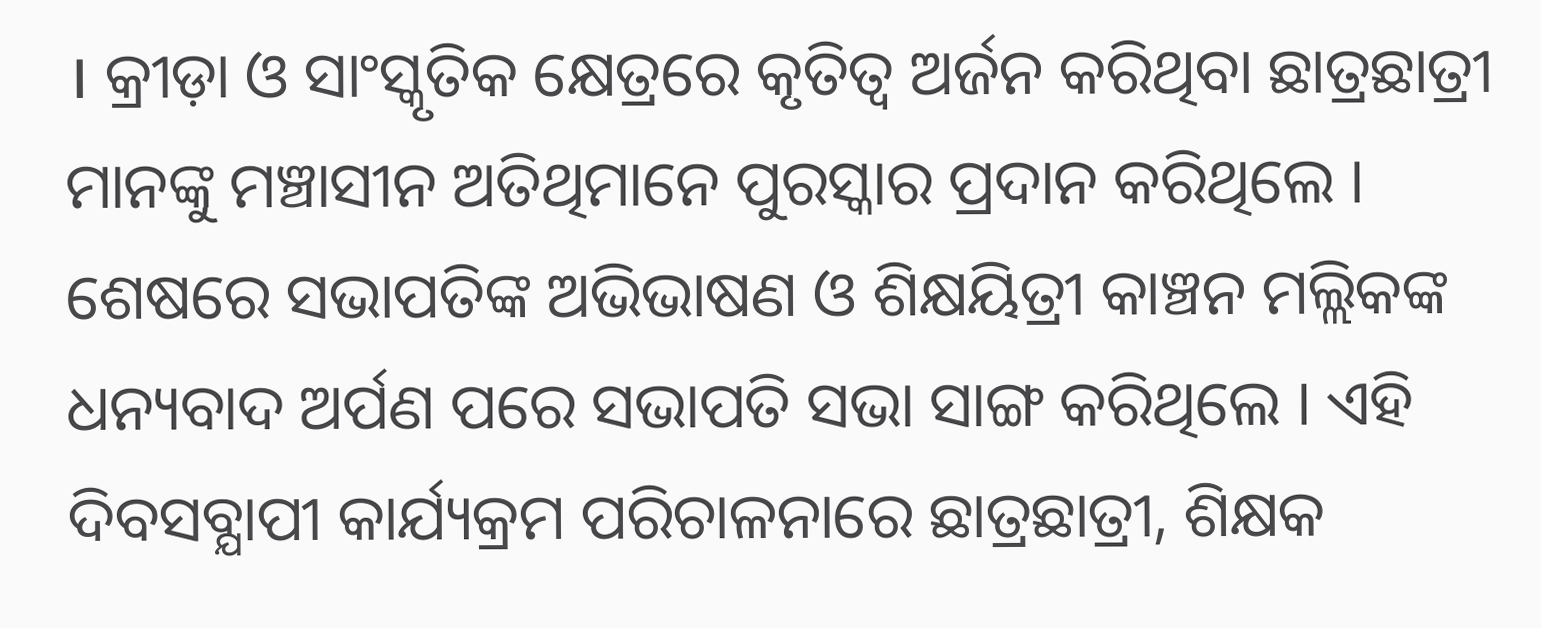। କ୍ରୀଡ଼ା ଓ ସାଂସ୍କୃତିକ କ୍ଷେତ୍ରରେ କୃତିତ୍ୱ ଅର୍ଜନ କରିଥିବା ଛାତ୍ରଛାତ୍ରୀ ମାନଙ୍କୁ ମଞ୍ଚାସୀନ ଅତିଥିମାନେ ପୁରସ୍କାର ପ୍ରଦାନ କରିଥିଲେ । ଶେଷରେ ସଭାପତିଙ୍କ ଅଭିଭାଷଣ ଓ ଶିକ୍ଷୟିତ୍ରୀ କାଞ୍ଚନ ମଲ୍ଲିକଙ୍କ ଧନ୍ୟବାଦ ଅର୍ପଣ ପରେ ସଭାପତି ସଭା ସାଙ୍ଗ କରିଥିଲେ । ଏହି ଦିବସବ୍ଯାପୀ କାର୍ଯ୍ୟକ୍ରମ ପରିଚାଳନାରେ ଛାତ୍ରଛାତ୍ରୀ, ଶିକ୍ଷକ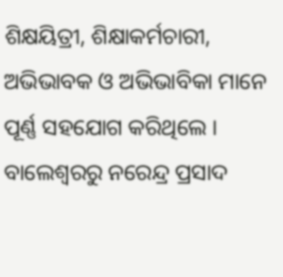ଶିକ୍ଷୟିତ୍ରୀ, ଶିକ୍ଷାକର୍ମଚାରୀ, ଅଭିଭାବକ ଓ ଅଭିଭାବିକା ମାନେ ପୂର୍ଣ୍ଣ ସହଯୋଗ କରିଥିଲେ ।
ବାଲେଶ୍ଵରରୁ ନରେନ୍ଦ୍ର ପ୍ରସାଦ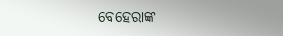ବେହେରାଙ୍କ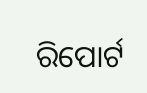ରିପୋର୍ଟ